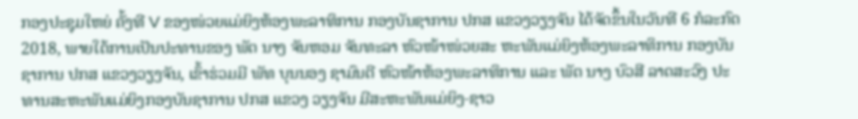ກອງປະຊຸມໃຫຍ່ ຄັ້ງທີ V ຂອງໜ່ວຍແມ່ຍິງຫ້ອງພະລາທິການ ກອງບັນຊາການ ປກສ ແຂວງວຽງຈັນ ໄດ້ຈັດຂຶ້ນໃນວັນທີ 6 ກໍລະກົດ 2018, ພາຍໃຕ້ການເປັນປະທານຂອງ ພັຕ ນາງ ຈັນຫອມ ຈັນທະລາ ຫົວໜ້າໜ່ວຍສະ ຫະພັນແມ່ຍິງຫ້ອງພະລາທິການ ກອງບັນຊາການ ປກສ ແຂວງວຽງຈັນ, ເຂົ້າຮ່ວມມີ ພັທ ບຸນນອງ ຊາມົນຕີ ຫົວໜ້າຫ້ອງພະລາທິການ ແລະ ພັຕ ນາງ ບົວສີ ລາດສະວົງ ປະທານສະຫະພັນແມ່ຍິງກອງບັນຊາການ ປກສ ແຂວງ ວຽງຈັນ ມີສະຫະພັນແມ່ຍິງ-ຊາວ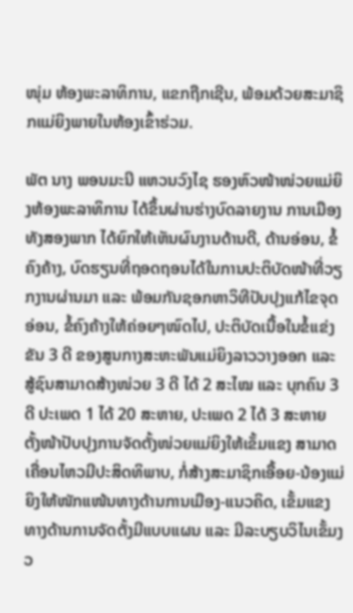ໜຸ່ມ ຫ້ອງພະລາທິການ, ແຂກຖືກເຊີນ, ພ້ອມດ້ວຍສະມາຊິກແມ່ຍິງພາຍໃນຫ້ອງເຂົ້າຮ່ວມ.

ພັຕ ນາງ ພອນມະນີ ແຫວນວົງໄຊ ຮອງຫົວໜ້າໜ່ວຍແມ່ຍິງຫ້ອງພະລາທິການ ໄດ້ຂຶ້ນຜ່ານຮ່າງບົດລາຍງານ ການເມືອງທັງສອງພາກ ໄດ້ຍົກໃຫ້ເຫັນຜົນງານດ້ານດີ, ດ້ານອ່ອນ, ຂໍ້ຄົງຄ້າງ, ບົດຮຽນທີ່ຖອດຖອນໄດ້ໃນການປະຕິບັດໜ້າທີ່ວຽກງານຜ່ານມາ ແລະ ພ້ອມກັນຊອກຫາວິທີປັບປຸງແກ້ໄຂຈຸດອ່ອນ, ຂໍ້ຄົງຄ້າງໃຫ້ຄ່ອຍໆໜົດໄປ, ປະຕິບັດເນື້ອໃນຂໍ້ແຂ່ງຂັນ 3 ດີ ຂອງສູນກາງສະຫະພັນແມ່ຍິງລາວວາງອອກ ແລະ ສູ້ຊົນສາມາດສ້າງໜ່ວຍ 3 ດີ ໄດ້ 2 ສະໄໝ ແລະ ບຸກຄົນ 3 ດີ ປະເພດ 1 ໄດ້ 20 ສະຫາຍ, ປະເພດ 2 ໄດ້ 3 ສະຫາຍ ຕັ້ງໜ້າປັບປຸງການຈັດຕັ້ງໜ່ວຍແມ່ຍິງໃຫ້ເຂັ້ມແຂງ ສາມາດເຄື່ອນໄຫວມີປະສິດທິພາບ, ກໍ່ສ້າງສະມາຊິກເອື້ອຍ-ນ້ອງແມ່ຍິງໃຫ້ໜັກແໜ້ນທາງດ້ານການເມືອງ-ແນວຄິດ, ເຂັ້ມແຂງທາງດ້ານການຈັດຕັ້ງມີແບບແຜນ ແລະ ມີລະບຽບວິໄນເຂັ້ມງວ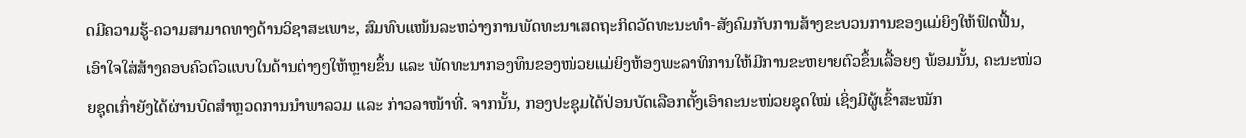ດມີຄວາມຮູ້-ຄວາມສາມາດທາງດ້ານວິຊາສະເພາະ, ສົມທົບແໜ້ນລະຫວ່າງການພັດທະນາເສດຖະກິດວັດທະນະທຳ-ສັງຄົມກັບການສ້າງຂະບວນການຂອງແມ່ຍິງໃຫ້ຟົດຟື້ນ, ເອົາໃຈໃສ່ສ້າງຄອບຄົວຕົວແບບໃນດ້ານຕ່າງໆໃຫ້ຫຼາຍຂຶ້ນ ແລະ ພັດທະນາກອງທຶນຂອງໜ່ວຍແມ່ຍິງຫ້ອງພະລາທິການໃຫ້ມີການຂະຫຍາຍຕົວຂຶ້ນເລື້ອຍໆ ພ້ອມນັ້ນ, ຄະນະໜ່ວຍຊຸດເກົ່າຍັງໄດ້ຜ່ານບົດສຳຫຼວດການນຳພາລວມ ແລະ ກ່າວລາໜ້າທີ່. ຈາກນັ້ນ, ກອງປະຊຸມໄດ້ປ່ອນບັດເລືອກຕັ້ງເອົາຄະນະໜ່ວຍຊຸດໃໝ່ ເຊິ່ງມີຜູ້ເຂົ້າສະໝັກ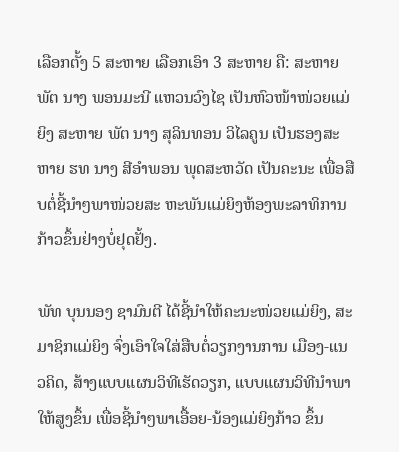ເລືອກຕັ້ງ 5 ສະຫາຍ ເລືອກເອົາ 3 ສະຫາຍ ຄື: ສະຫາຍ ພັຕ ນາງ ພອນມະນີ ແຫວນວົງໄຊ ເປັນຫົວໜ້າໜ່ວຍແມ່ຍິງ ສະຫາຍ ພັຕ ນາງ ສຸລິນທອນ ວິໄລຄູນ ເປັນຮອງສະຫາຍ ຮທ ນາງ ສີອຳພອນ ພຸດສະຫວັດ ເປັນຄະນະ ເພື່ອສືບຕໍ່ຊີ້ນຳໆພາໜ່ວຍສະ ຫະພັນແມ່ຍິງຫ້ອງພະລາທິການກ້າວຂຶ້ນຢ່າງບໍ່ຢຸດຢັ້ງ.

ພັທ ບຸນນອງ ຊາມົນຕີ ໄດ້ຊີ້ນໍາໃຫ້ຄະນະໜ່ວຍແມ່ຍິງ, ສະມາຊິກແມ່ຍິງ ຈົ່ງເອົາໃຈໃສ່ສືບຕໍ່ວຽກງານການ ເມືອງ-ແນວຄິດ, ສ້າງແບບແຜນວິທີເຮັດວຽກ, ແບບແຜນວິທີນໍາພາໃຫ້ສູງຂຶ້ນ ເພື່ອຊີ້ນຳໆພາເອື້ອຍ-ນ້ອງແມ່ຍິງກ້າວ ຂຶ້ນ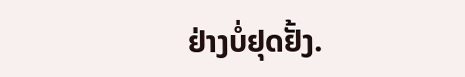ຢ່າງບໍ່ຢຸດຢັ້ງ.